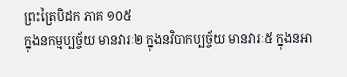ព្រះត្រៃបិដក ភាគ ១០៥
ក្នុងនកម្មប្បច្ច័យ មានវារៈ២ ក្នុងនវិបាកប្បច្ច័យ មានវារៈ៥ ក្នុងនអា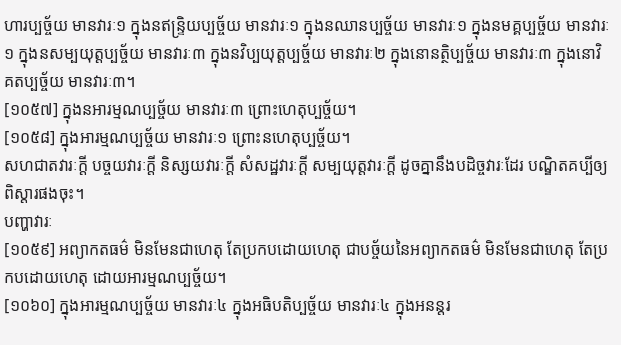ហារប្បច្ច័យ មានវារៈ១ ក្នុងនឥន្រ្ទិយប្បច្ច័យ មានវារៈ១ ក្នុងនឈានប្បច្ច័យ មានវារៈ១ ក្នុងនមគ្គប្បច្ច័យ មានវារៈ១ ក្នុងនសម្បយុត្តប្បច្ច័យ មានវារៈ៣ ក្នុងនវិប្បយុត្តប្បច្ច័យ មានវារៈ២ ក្នុងនោនត្ថិប្បច្ច័យ មានវារៈ៣ ក្នុងនោវិគតប្បច្ច័យ មានវារៈ៣។
[១០៥៧] ក្នុងនអារម្មណប្បច្ច័យ មានវារៈ៣ ព្រោះហេតុប្បច្ច័យ។
[១០៥៨] ក្នុងអារម្មណប្បច្ច័យ មានវារៈ១ ព្រោះនហេតុប្បច្ច័យ។
សហជាតវារៈក្តី បច្ចយវារៈក្តី និស្សយវារៈក្តី សំសដ្ឋវារៈក្តី សម្បយុត្តវារៈក្តី ដូចគ្នានឹងបដិច្ចវារៈដែរ បណ្ឌិតគប្បីឲ្យពិស្តារផងចុះ។
បញ្ហាវារៈ
[១០៥៩] អព្យាកតធម៌ មិនមែនជាហេតុ តែប្រកបដោយហេតុ ជាបច្ច័យនៃអព្យាកតធម៌ មិនមែនជាហេតុ តែប្រកបដោយហេតុ ដោយអារម្មណប្បច្ច័យ។
[១០៦០] ក្នុងអារម្មណប្បច្ច័យ មានវារៈ៤ ក្នុងអធិបតិប្បច្ច័យ មានវារៈ៤ ក្នុងអនន្តរ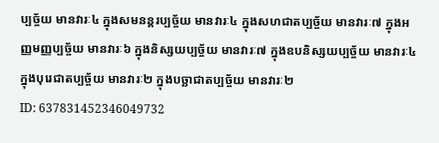ប្បច្ច័យ មានវារៈ៤ ក្នុងសមនន្តរប្បច្ច័យ មានវារៈ៤ ក្នុងសហជាតប្បច្ច័យ មានវារៈ៧ ក្នុងអញ្ញមញ្ញប្បច្ច័យ មានវារៈ៦ ក្នុងនិស្សយប្បច្ច័យ មានវារៈ៧ ក្នុងឧបនិស្សយប្បច្ច័យ មានវារៈ៤ ក្នុងបុរេជាតប្បច្ច័យ មានវារៈ២ ក្នុងបច្ឆាជាតប្បច្ច័យ មានវារៈ២
ID: 637831452346049732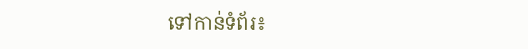ទៅកាន់ទំព័រ៖